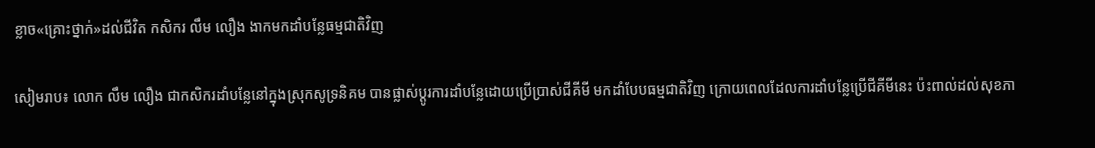ខ្លាច«គ្រោះថ្នាក់»ដល់ជីវិត កសិករ លឹម លឿង ងាកមកដាំបន្លែធម្មជាតិវិញ

សៀមរាប៖ លោក លឹម លឿង ជាកសិករដាំបន្លែនៅក្នុងស្រុកសូទ្រនិគម បានផ្លាស់ប្ដូរការដាំបន្លែដោយប្រើប្រាស់ជីគីមី មកដាំបែបធម្មជាតិវិញ ក្រោយពេលដែលការដាំបន្លែប្រើជីគីមីនេះ ប៉ះពាល់ដល់សុខភា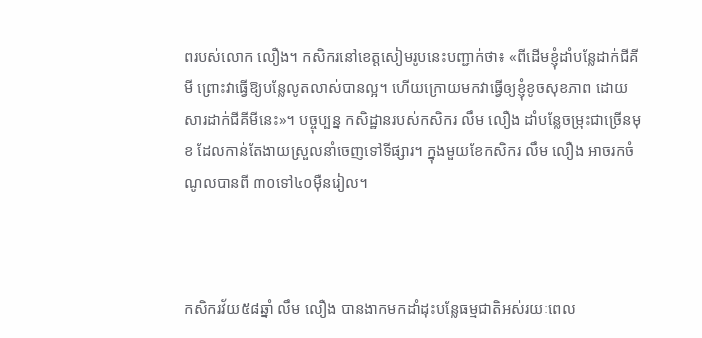ពរបស់លោក លឿង។ កសិករនៅខេត្តសៀមរូបនេះបញ្ជាក់ថា៖ «ពីដើមខ្ញុំដាំបន្លែដាក់ជីគីមី ព្រោះវាធ្វើឱ្យបន្លែលូតលាស់បានល្អ។ ហើយក្រោយមកវាធ្វើឲ្យខ្ញុំខូចសុខភាព ដោយសារដាក់ជីគីមីនេះ»។ បច្ចុប្បន្ន កសិដ្ឋានរបស់កសិករ លឹម លឿង ដាំបន្លែចម្រុះជាច្រើនមុខ ដែលកាន់តែងាយស្រួលនាំចេញទៅទីផ្សារ។ ក្នុងមួយខែកសិករ លឹម លឿង អាចរកចំណូលបានពី ៣០ទៅ៤០ម៉ឺនរៀល។



កសិករវ័យ៥៨ឆ្នាំ លឹម លឿង បានងាកមកដាំដុះបន្លែធម្មជាតិអស់រយៈពេល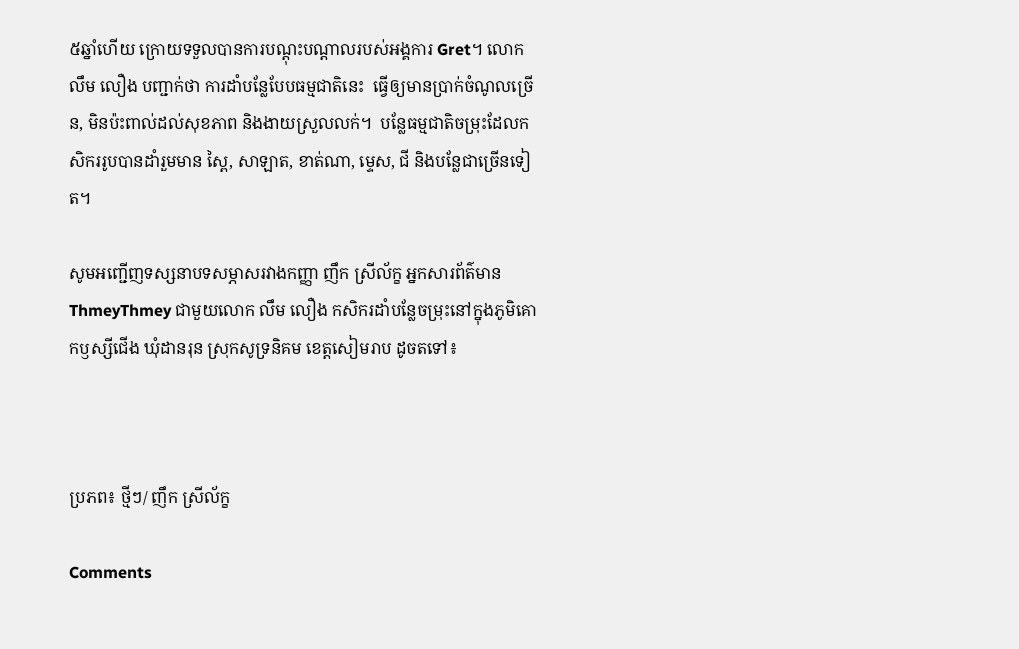៥ឆ្នាំហើយ ក្រោយទទួលបានការបណ្ដុះបណ្ដាលរបស់អង្គការ Gret។ លោក លឹម លឿង បញ្ជាក់ថា ការដាំបន្លែបែបធម្មជាតិនេះ  ធ្វើឲ្យមានប្រាក់ចំណូលច្រើន, មិនប៉ះពាល់ដល់សុខភាព និងងាយស្រួលលក់។  បន្លែធម្មជាតិចម្រុះដែលកសិកររូបបានដាំរួមមាន ស្ពៃ, សាឡាត, ខាត់ណា, ម្ទេស, ជី និងបន្លែជាច្រើនទៀត។

សូមអញ្ជើញទស្សនាបទសម្ភាសរវាងកញ្ញា ញឹក ស្រីល័ក្ខ អ្នកសារព័ត៌មាន ThmeyThmey ជាមួយលោក លឹម លឿង កសិករដាំបន្លែចម្រុះនៅក្នុងភូមិគោកឫស្សីជើង ឃុំដានរុន ស្រុកសូទ្រនិគម ខេត្តសៀមរាប ដូចតទៅ៖



ប្រភព៖ ថ្មីៗ/ ញឹក ស្រីល័ក្ខ

Comments